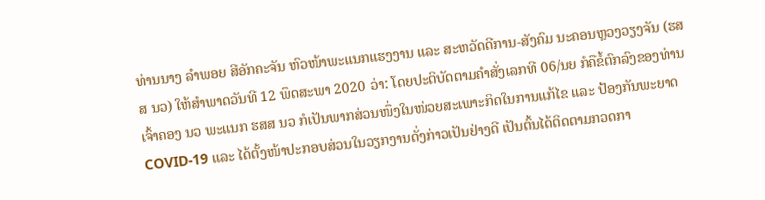ທ່ານນາງ ລຳພອຍ ສີອັກຄະຈັນ ຫົວໜ້າພະແນກແຮງງານ ແລະ ສະຫວັດດີການ-ສັງຄົມ ນະຄອນຫຼວງວຽງຈັນ (ຮສສ ນວ) ໃຫ້ສຳພາດວັນທີ 12 ພຶດສະພາ 2020 ວ່າ: ໂດຍປະຕິບັດຕາມຄຳສັ່ງເລກທີ 06/ນຍ ກໍຄືຂໍ້ຕົກລົງຂອງທ່ານເຈົ້າຄອງ ນວ ພະແນກ ຮສສ ນວ ກໍເປັນພາກສ່ວນໜຶ່ງໃນໜ່ວຍສະເພາະກິດໃນການແກ້ໄຂ ແລະ ປ້ອງກັນພະຍາດ COVID-19 ແລະ ໄດ້ຕັ້ງໜ້າປະກອບສ່ວນໃນວຽກງານດັ່ງກ່າວເປັນຢ່າງດີ ເປັນຕົ້ນໄດ້ຕິດຕາມກວດກາ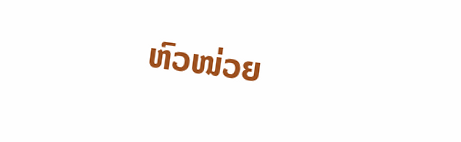ຫົວໜ່ວຍ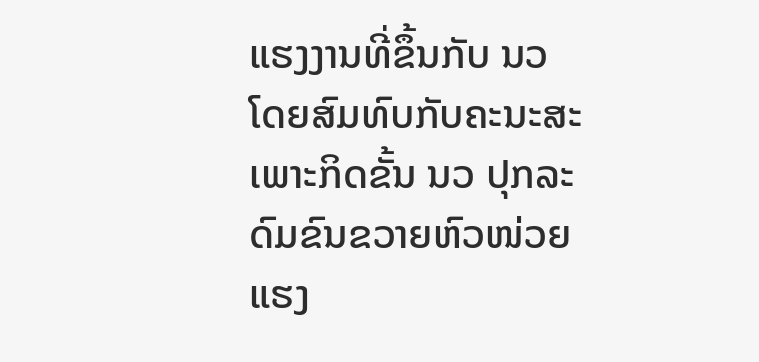ແຮງງານທີ່ຂຶ້ນກັບ ນວ ໂດຍສົມທົບກັບຄະນະສະເພາະກິດຂັ້ນ ນວ ປຸກລະດົມຂົນຂວາຍຫົວໜ່ວຍແຮງ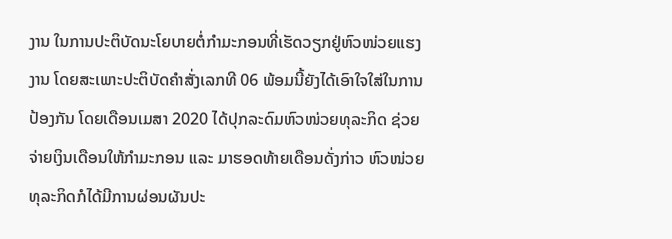ງານ ໃນການປະຕິບັດນະໂຍບາຍຕໍ່ກຳມະກອນທີ່ເຮັດວຽກຢູ່ຫົວໜ່ວຍແຮງງານ ໂດຍສະເພາະປະຕິບັດຄຳສັ່ງເລກທີ 06 ພ້ອມນີ້ຍັງໄດ້ເອົາໃຈໃສ່ໃນການປ້ອງກັນ ໂດຍເດືອນເມສາ 2020 ໄດ້ປຸກລະດົມຫົວໜ່ວຍທຸລະກິດ ຊ່ວຍຈ່າຍເງິນເດືອນໃຫ້ກຳມະກອນ ແລະ ມາຮອດທ້າຍເດືອນດັ່ງກ່າວ ຫົວໜ່ວຍທຸລະກິດກໍໄດ້ມີການຜ່ອນຜັນປະ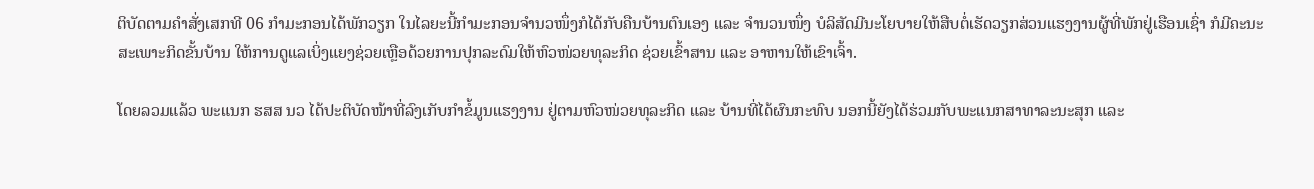ຕິບັດຕາມຄຳສັ່ງເສກທີ 06 ກຳມະກອນໄດ້ພັກວຽກ ໃນໄລຍະນີ້ກຳມະກອນຈຳນວໜຶ່ງກໍໄດ້ກັບຄືນບ້ານຕົນເອງ ແລະ ຈຳນວນໜຶ່ງ ບໍລິສັດມີນະໂຍບາຍໃຫ້ສືບຕໍ່ເຮັດວຽກສ່ວນແຮງງານຜູ້ທີ່ພັກຢູ່ເຮືອນເຊົ່າ ກໍມີຄະນະສະເພາະກິດຂັ້ນບ້ານ ໃຫ້ການດູແລເບິ່ງແຍງຊ່ວຍເຫຼືອດ້ວຍການປຸກລະດົມໃຫ້ຫົວໜ່ວຍທຸລະກິດ ຊ່ວຍເຂົ້າສານ ແລະ ອາຫານໃຫ້ເຂົາເຈົ້າ.

ໂດຍລວມແລ້ວ ພະແນກ ຮສສ ນວ ໄດ້ປະຕິບັດໜ້າທີ່ລົງເກັບກຳຂໍ້ມູນແຮງງານ ຢູ່ຕາມຫົວໜ່ວຍທຸລະກິດ ແລະ ບ້ານທີ່ໄດ້ຜົນກະທົບ ນອກນີ້ຍັງໄດ້ຮ່ວມກັບພະແນກສາທາລະນະສຸກ ແລະ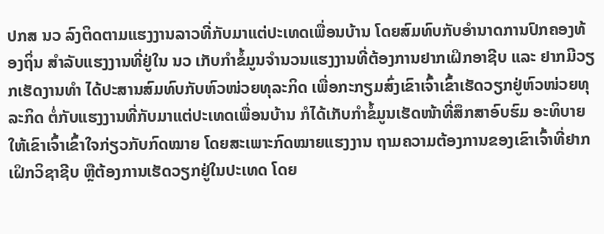ປກສ ນວ ລົງຕິດຕາມແຮງງານລາວທີ່ກັບມາແຕ່ປະເທດເພື່ອນບ້ານ ໂດຍສົມທົບກັບອຳນາດການປົກຄອງທ້ອງຖິ່ນ ສຳລັບແຮງງານທີ່ຢູ່ໃນ ນວ ເກັບກຳຂໍ້ມູນຈຳນວນແຮງງານທີ່ຕ້ອງການຢາກເຝິກອາຊີບ ແລະ ຢາກມີວຽກເຮັດງານທຳ ໄດ້ປະສານສົມທົບກັບຫົວໜ່ວຍທຸລະກິດ ເພື່ອກະກຽມສົ່ງເຂົາເຈົ້າເຂົ້າເຮັດວຽກຢູ່ຫົວໜ່ວຍທຸລະກິດ ຕໍ່ກັບແຮງງານທີ່ກັບມາແຕ່ປະເທດເພື່ອນບ້ານ ກໍໄດ້ເກັບກຳຂໍ້ມູນເຮັດໜ້າທີ່ສຶກສາອົບຮົມ ອະທິບາຍໃຫ້ເຂົາເຈົ້າເຂົ້າໃຈກ່ຽວກັບກົດໝາຍ ໂດຍສະເພາະກົດໝາຍແຮງງານ ຖາມຄວາມຕ້ອງການຂອງເຂົາເຈົ້າທີ່ຢາກເຝິກວິຊາຊີບ ຫຼືຕ້ອງການເຮັດວຽກຢູ່ໃນປະເທດ ໂດຍ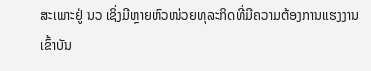ສະເພາະຢູ່ ນວ ເຊິ່ງມີຫຼາຍຫົວໜ່ວຍທຸລະກິດທີ່ມີຄວາມຕ້ອງການແຮງງານເຂົ້າບັນ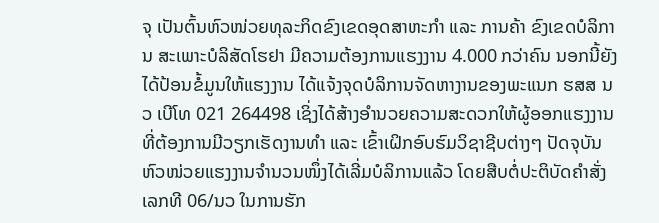ຈຸ ເປັນຕົ້ນຫົວໜ່ວຍທຸລະກິດຂົງເຂດອຸດສາຫະກຳ ແລະ ການຄ້າ ຂົງເຂດບໍລິການ ສະເພາະບໍລິສັດໂຮຢາ ມີຄວາມຕ້ອງການແຮງງານ 4.000 ກວ່າຄົນ ນອກນີ້ຍັງໄດ້ປ້ອນຂໍ້ມູນໃຫ້ແຮງງານ ໄດ້ແຈ້ງຈຸດບໍລິການຈັດຫາງານຂອງພະແນກ ຮສສ ນວ ເບີໂທ 021 264498 ເຊິ່ງໄດ້ສ້າງອຳນວຍຄວາມສະດວກໃຫ້ຜູ້ອອກແຮງງານ ທີ່ຕ້ອງການມີວຽກເຮັດງານທຳ ແລະ ເຂົ້າເຝິກອົບຮົມວິຊາຊີບຕ່າງໆ ປັດຈຸບັນຫົວໜ່ວຍແຮງງານຈຳນວນໜຶ່ງໄດ້ເລີ່ມບໍລິການແລ້ວ ໂດຍສືບຕໍ່ປະຕິບັດຄຳສັ່ງເລກທີ 06/ນວ ໃນການຮັກ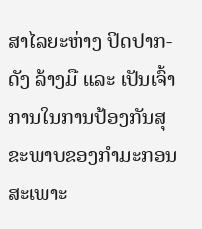ສາໄລຍະຫ່າງ ປິດປາກ-ດັງ ລ້າງມື ແລະ ເປັນເຈົ້າການໃນການປ້ອງກັນສຸຂະພາບຂອງກຳມະກອນ ສະເພາະ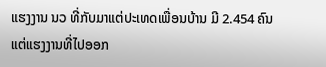ແຮງງານ ນວ ທີ່ກັບມາແຕ່ປະເທດເພື່ອນບ້ານ ມີ 2.454 ຄົນ ແຕ່ແຮງງານທີ່ໄປອອກ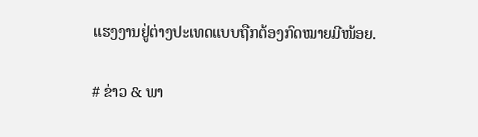ແຮງງານຢູ່ຕ່າງປະເທດແບບຖືກຕ້ອງກົດໝາຍມີໜ້ອຍ.

# ຂ່າວ & ພາ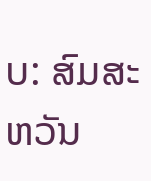ບ: ສົມສະຫວັນ